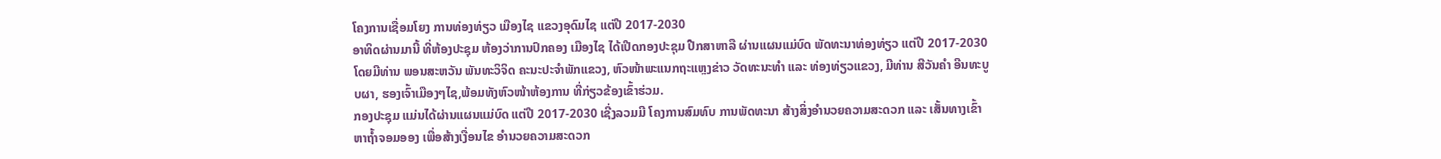ໂຄງການເຊື່ອມໂຍງ ການທ່ອງທ່ຽວ ເມືອງໄຊ ແຂວງອຸດົມໄຊ ແຕ່ປີ 2017-2030
ອາທິດຜ່ານມານີ້ ທີ່ຫ້ອງປະຊຸມ ຫ້ອງວ່າການປົກຄອງ ເມືອງໄຊ ໄດ້ເປີດກອງປະຊຸມ ປືກສາຫາລື ຜ່ານແຜນແມ່ບົດ ພັດທະນາທ່ອງທ່ຽວ ແຕ່ປີ 2017-2030 ໂດຍມີທ່ານ ພອນສະຫວັນ ພັນທະວິຈິດ ຄະນະປະຈຳພັກແຂວງ, ຫົວໜ້າພະແນກຖະແຫຼງຂ່າວ ວັດທະນະທຳ ແລະ ທ່ອງທ່ຽວແຂວງ, ມີທ່ານ ສີວັນຄຳ ອີນທະບູບຜາ, ຮອງເຈົ້າເມືອງໆໄຊ,ພ້ອມທັງຫົວໜ້າຫ້ອງການ ທີ່ກ່ຽວຂ້ອງເຂົ້າຮ່ວມ.
ກອງປະຊຸມ ແມ່ນໄດ້ຜ່ານແຜນແມ່ບົດ ແຕ່ປີ 2017-2030 ເຊີ່ງລວມມີ ໂຄງການສົມທົບ ການພັດທະນາ ສ້າງສິ່ງອຳນວຍຄວາມສະດວກ ແລະ ເສັ້ນທາງເຂົ້າຫາຖໍ້າຈອມອອງ ເພື່ອສ້າງເງື່ອນໄຂ ອຳນວຍຄວາມສະດວກ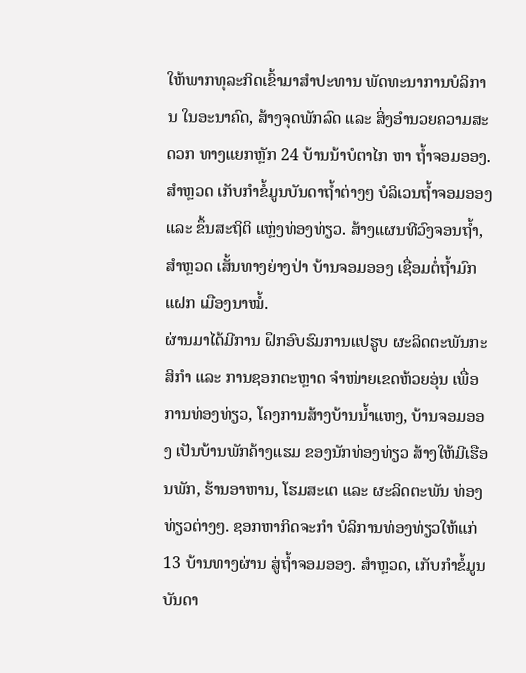ໃຫ້ພາກທຸລະກິດເຂົ້າມາສຳປະທານ ພັດທະນາການບໍລິການ ໃນອະນາຄົດ, ສ້າງຈຸດພັກລົດ ແລະ ສິ່ງອໍານວຍຄວາມສະດວກ ທາງແຍກຫຼັກ 24 ບ້ານນ້າບໍຕາໄກ ຫາ ຖໍ້າຈອມອອງ. ສໍາຫຼວດ ເກັບກໍາຂໍ້ມູນບັນດາຖໍ້າຕ່າງໆ ບໍລິເວນຖໍ້າຈອມອອງ ແລະ ຂຶ້ນສະຖິຕິ ແຫຼ່ງທ່ອງທ່ຽວ. ສ້າງແຜນທີວົງຈອນຖ້ຳ, ສໍາຫຼວດ ເສັ້ນທາງຍ່າງປ່າ ບ້ານຈອມອອງ ເຊື່ອມຕໍ່ຖໍ້າມົກແຝກ ເມືອງນາໝໍ້.
ຜ່ານມາໄດ້ມີການ ຝຶກອົບຮົມການແປຮູບ ຜະລິດຕະພັນກະສິກຳ ແລະ ການຊອກຕະຫຼາດ ຈຳໜ່າຍເຂດຫ້ວຍອຸ່ນ ເພື່ອການທ່ອງທ່ຽວ, ໂຄງການສ້າງບ້ານນ້ຳແຫງ, ບ້ານຈອມອອງ ເປັນບ້ານພັກຄ້າງແຮມ ຂອງນັກທ່ອງທ່ຽວ ສ້າງໃຫ້ມີເຮືອນພັກ, ຮ້ານອາຫານ, ໂຮມສະເຕ ແລະ ຜະລິດຕະພັນ ທ່ອງທ່ຽວຕ່າງໆ. ຊອກຫາກິດຈະກຳ ບໍລິການທ່ອງທ່ຽວໃຫ້ແກ່ 13 ບ້ານທາງຜ່ານ ສູ່ຖ້ຳຈອມອອງ. ສໍາຫຼວດ, ເກັບກໍາຂໍ້ມູນບັນດາ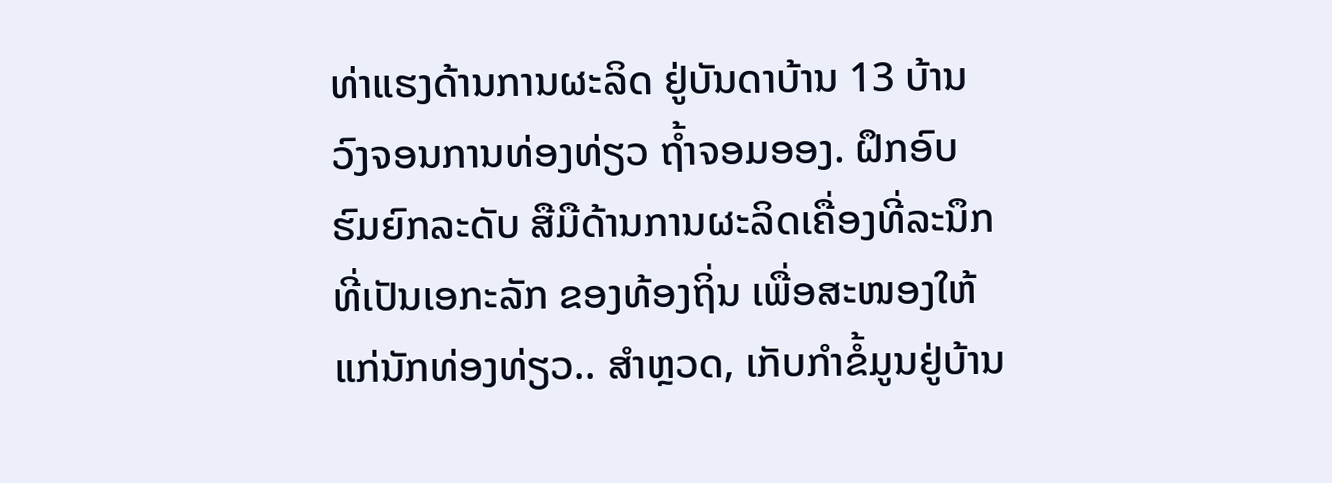ທ່າແຮງດ້ານການຜະລິດ ຢູ່ບັນດາບ້ານ 13 ບ້ານ ວົງຈອນການທ່ອງທ່ຽວ ຖໍ້າຈອມອອງ. ຝຶກອົບຮົມຍົກລະດັບ ສືມືດ້ານການຜະລິດເຄື່ອງທີ່ລະນຶກ ທີ່ເປັນເອກະລັກ ຂອງທ້ອງຖິ່ນ ເພື່ອສະໜອງໃຫ້ ແກ່ນັກທ່ອງທ່ຽວ.. ສໍາຫຼວດ, ເກັບກໍາຂໍ້ມູນຢູ່ບ້ານ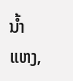ນໍ້າແຫງ,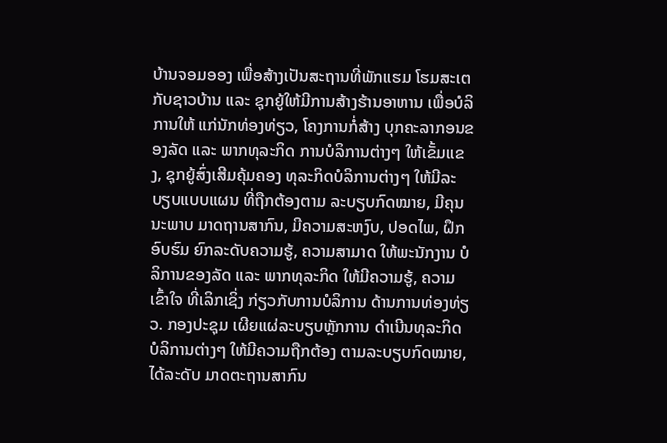ບ້ານຈອມອອງ ເພື່ອສ້າງເປັນສະຖານທີ່ພັກແຮມ ໂຮມສະເຕ ກັບຊາວບ້ານ ແລະ ຊຸກຍູ້ໃຫ້ມີການສ້າງຮ້ານອາຫານ ເພື່ອບໍລິການໃຫ້ ແກ່ນັກທ່ອງທ່ຽວ, ໂຄງການກໍ່ສ້າງ ບຸກຄະລາກອນຂອງລັດ ແລະ ພາກທຸລະກິດ ການບໍລິການຕ່າງໆ ໃຫ້ເຂັ້ມແຂງ, ຊຸກຍູ້ສົ່ງເສີມຄຸ້ມຄອງ ທຸລະກິດບໍລິການຕ່າງໆ ໃຫ້ມີລະບຽບແບບແຜນ ທີ່ຖືກຕ້ອງຕາມ ລະບຽບກົດໝາຍ, ມີຄຸນນະພາບ ມາດຖານສາກົນ, ມີຄວາມສະຫງົບ, ປອດໄພ, ຝຶກອົບຮົມ ຍົກລະດັບຄວາມຮູ້, ຄວາມສາມາດ ໃຫ້ພະນັກງານ ບໍລິການຂອງລັດ ແລະ ພາກທຸລະກິດ ໃຫ້ມີຄວາມຮູ້, ຄວາມເຂົ້າໃຈ ທີ່ເລິກເຊິ່ງ ກ່ຽວກັບການບໍລິການ ດ້ານການທ່ອງທ່ຽວ. ກອງປະຊຸມ ເຜີຍແຜ່ລະບຽບຫຼັກການ ດໍາເນີນທຸລະກິດ ບໍລິການຕ່າງໆ ໃຫ້ມີຄວາມຖືກຕ້ອງ ຕາມລະບຽບກົດໝາຍ, ໄດ້ລະດັບ ມາດຕະຖານສາກົນ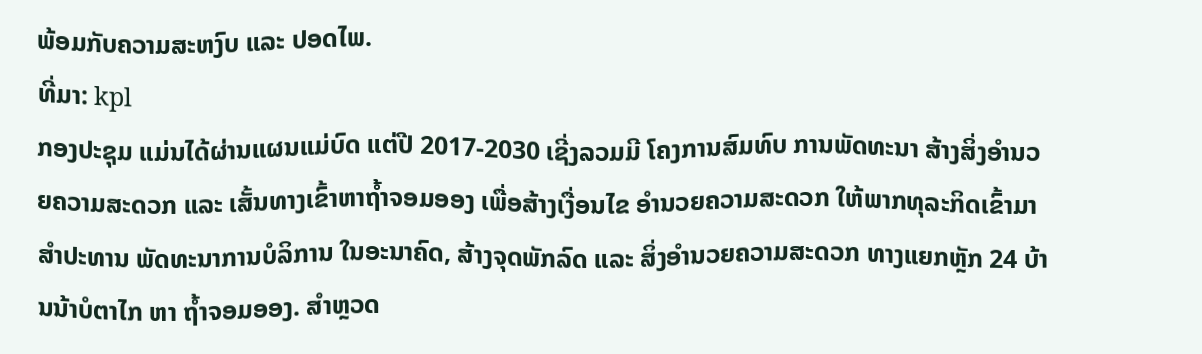ພ້ອມກັບຄວາມສະຫງົບ ແລະ ປອດໄພ.
ທີ່ມາ: kpl
ກອງປະຊຸມ ແມ່ນໄດ້ຜ່ານແຜນແມ່ບົດ ແຕ່ປີ 2017-2030 ເຊີ່ງລວມມີ ໂຄງການສົມທົບ ການພັດທະນາ ສ້າງສິ່ງອຳນວຍຄວາມສະດວກ ແລະ ເສັ້ນທາງເຂົ້າຫາຖໍ້າຈອມອອງ ເພື່ອສ້າງເງື່ອນໄຂ ອຳນວຍຄວາມສະດວກ ໃຫ້ພາກທຸລະກິດເຂົ້າມາສຳປະທານ ພັດທະນາການບໍລິການ ໃນອະນາຄົດ, ສ້າງຈຸດພັກລົດ ແລະ ສິ່ງອໍານວຍຄວາມສະດວກ ທາງແຍກຫຼັກ 24 ບ້ານນ້າບໍຕາໄກ ຫາ ຖໍ້າຈອມອອງ. ສໍາຫຼວດ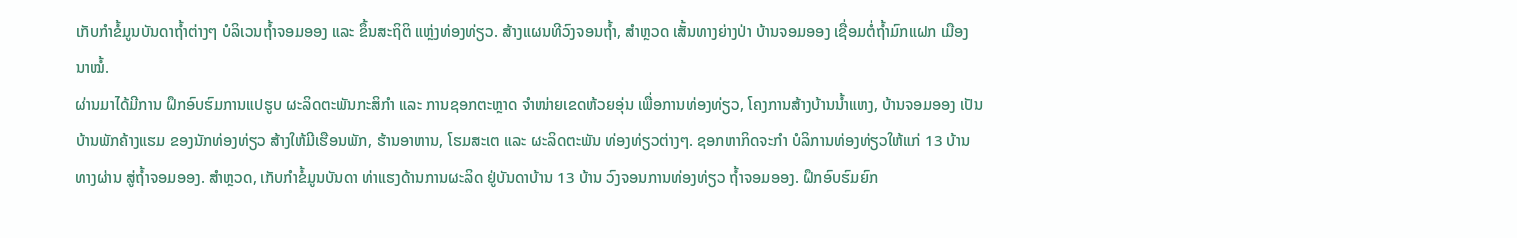ເກັບກໍາຂໍ້ມູນບັນດາຖໍ້າຕ່າງໆ ບໍລິເວນຖໍ້າຈອມອອງ ແລະ ຂຶ້ນສະຖິຕິ ແຫຼ່ງທ່ອງທ່ຽວ. ສ້າງແຜນທີວົງຈອນຖ້ຳ, ສໍາຫຼວດ ເສັ້ນທາງຍ່າງປ່າ ບ້ານຈອມອອງ ເຊື່ອມຕໍ່ຖໍ້າມົກແຝກ ເມືອງນາໝໍ້.
ຜ່ານມາໄດ້ມີການ ຝຶກອົບຮົມການແປຮູບ ຜະລິດຕະພັນກະສິກຳ ແລະ ການຊອກຕະຫຼາດ ຈຳໜ່າຍເຂດຫ້ວຍອຸ່ນ ເພື່ອການທ່ອງທ່ຽວ, ໂຄງການສ້າງບ້ານນ້ຳແຫງ, ບ້ານຈອມອອງ ເປັນບ້ານພັກຄ້າງແຮມ ຂອງນັກທ່ອງທ່ຽວ ສ້າງໃຫ້ມີເຮືອນພັກ, ຮ້ານອາຫານ, ໂຮມສະເຕ ແລະ ຜະລິດຕະພັນ ທ່ອງທ່ຽວຕ່າງໆ. ຊອກຫາກິດຈະກຳ ບໍລິການທ່ອງທ່ຽວໃຫ້ແກ່ 13 ບ້ານທາງຜ່ານ ສູ່ຖ້ຳຈອມອອງ. ສໍາຫຼວດ, ເກັບກໍາຂໍ້ມູນບັນດາ ທ່າແຮງດ້ານການຜະລິດ ຢູ່ບັນດາບ້ານ 13 ບ້ານ ວົງຈອນການທ່ອງທ່ຽວ ຖໍ້າຈອມອອງ. ຝຶກອົບຮົມຍົກ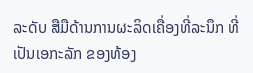ລະດັບ ສືມືດ້ານການຜະລິດເຄື່ອງທີ່ລະນຶກ ທີ່ເປັນເອກະລັກ ຂອງທ້ອງ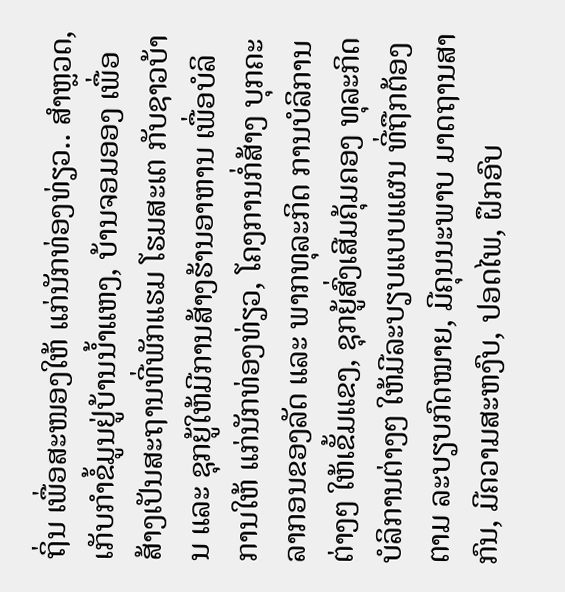ຖິ່ນ ເພື່ອສະໜອງໃຫ້ ແກ່ນັກທ່ອງທ່ຽວ.. ສໍາຫຼວດ, ເກັບກໍາຂໍ້ມູນຢູ່ບ້ານນໍ້າແຫງ, ບ້ານຈອມອອງ ເພື່ອສ້າງເປັນສະຖານທີ່ພັກແຮມ ໂຮມສະເຕ ກັບຊາວບ້ານ ແລະ ຊຸກຍູ້ໃຫ້ມີການສ້າງຮ້ານອາຫານ ເພື່ອບໍລິການໃຫ້ ແກ່ນັກທ່ອງທ່ຽວ, ໂຄງການກໍ່ສ້າງ ບຸກຄະລາກອນຂອງລັດ ແລະ ພາກທຸລະກິດ ການບໍລິການຕ່າງໆ ໃຫ້ເຂັ້ມແຂງ, ຊຸກຍູ້ສົ່ງເສີມຄຸ້ມຄອງ ທຸລະກິດບໍລິການຕ່າງໆ ໃຫ້ມີລະບຽບແບບແຜນ ທີ່ຖືກຕ້ອງຕາມ ລະບຽບກົດໝາຍ, ມີຄຸນນະພາບ ມາດຖານສາກົນ, ມີຄວາມສະຫງົບ, ປອດໄພ, ຝຶກອົບ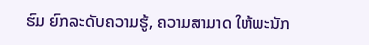ຮົມ ຍົກລະດັບຄວາມຮູ້, ຄວາມສາມາດ ໃຫ້ພະນັກ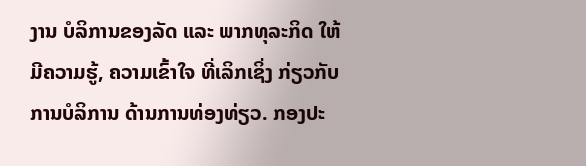ງານ ບໍລິການຂອງລັດ ແລະ ພາກທຸລະກິດ ໃຫ້ມີຄວາມຮູ້, ຄວາມເຂົ້າໃຈ ທີ່ເລິກເຊິ່ງ ກ່ຽວກັບການບໍລິການ ດ້ານການທ່ອງທ່ຽວ. ກອງປະ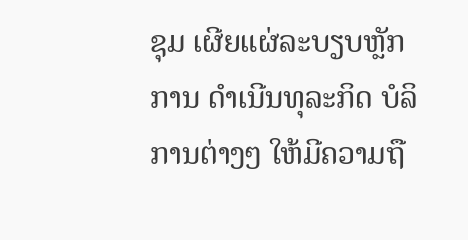ຊຸມ ເຜີຍແຜ່ລະບຽບຫຼັກການ ດໍາເນີນທຸລະກິດ ບໍລິການຕ່າງໆ ໃຫ້ມີຄວາມຖື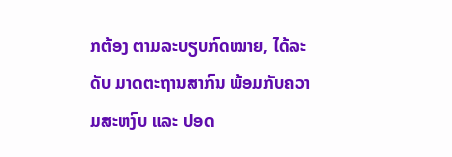ກຕ້ອງ ຕາມລະບຽບກົດໝາຍ, ໄດ້ລະດັບ ມາດຕະຖານສາກົນ ພ້ອມກັບຄວາມສະຫງົບ ແລະ ປອດ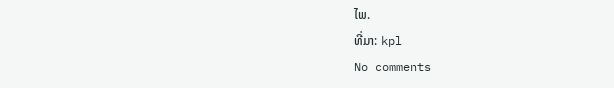ໄພ.
ທີ່ມາ: kpl
No comments